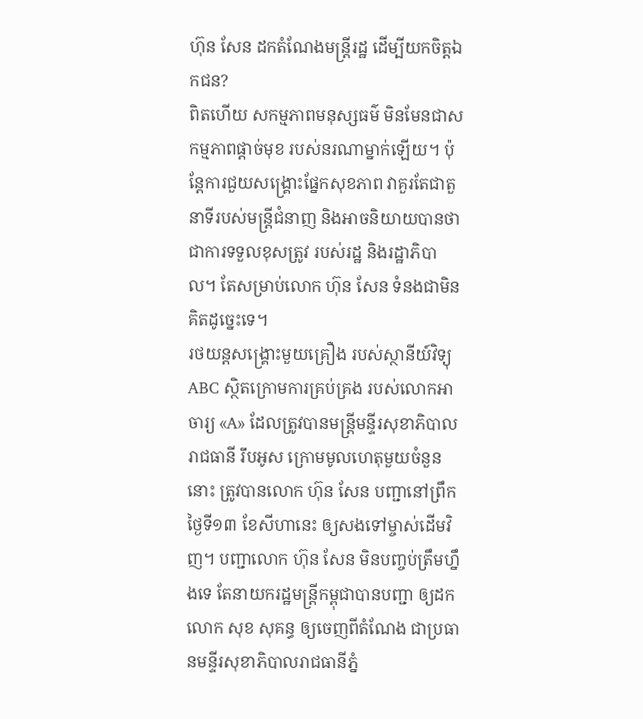ហ៊ុន សែន ដកតំណែងមន្ត្រីរដ្ឋ ដើម្បីយកចិត្តឯកជន?
ពិតហើយ សកម្មភាពមនុស្សធម៌ មិនមែនជាសកម្មភាពផ្ដាច់មុខ របស់នរណាម្នាក់ឡើយ។ ប៉ុន្តែការជួយសង្គ្រោះផ្នែកសុខភាព វាគួរតែជាតួនាទីរបស់មន្ត្រីជំនាញ និងអាចនិយាយបានថា ជាការទទួលខុសត្រូវ របស់រដ្ឋ និងរដ្ឋាភិបាល។ តែសម្រាប់លោក ហ៊ុន សែន ទំនងជាមិនគិតដូច្នេះទេ។
រថយន្ដសង្គ្រោះមួយគ្រឿង របស់ស្ថានីយ៍វិទ្យុ ABC ស្ថិតក្រោមការគ្រប់គ្រង របស់លោកអាចារ្យ «A» ដែលត្រូវបានមន្ត្រីមន្ទីរសុខាភិបាលរាជធានី រឹបអូស ក្រោមមូលហេតុមួយចំនួននោះ ត្រូវបានលោក ហ៊ុន សែន បញ្ជានៅព្រឹកថ្ងៃទី១៣ ខែសីហានេះ ឲ្យសងទៅម្ចាស់ដើមវិញ។ បញ្ជាលោក ហ៊ុន សែន មិនបញ្ចប់ត្រឹមហ្នឹងទេ តែនាយករដ្ឋមន្ត្រីកម្ពុជាបានបញ្ជា ឲ្យដកលោក សុខ សុគន្ធ ឲ្យចេញពីតំណែង ជាប្រធានមន្ទីរសុខាភិបាលរាជធានីភ្នំ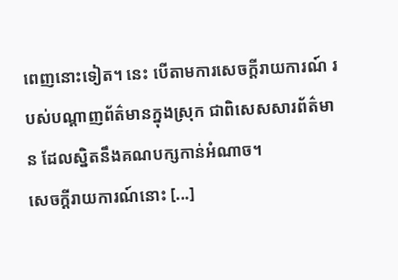ពេញនោះទៀត។ នេះ បើតាមការសេចក្ដីរាយការណ៍ របស់បណ្ដាញព័ត៌មានក្នុងស្រុក ជាពិសេសសារព័ត៌មាន ដែលស្និតនឹងគណបក្សកាន់អំណាច។
សេចក្ដីរាយការណ៍នោះ [...]